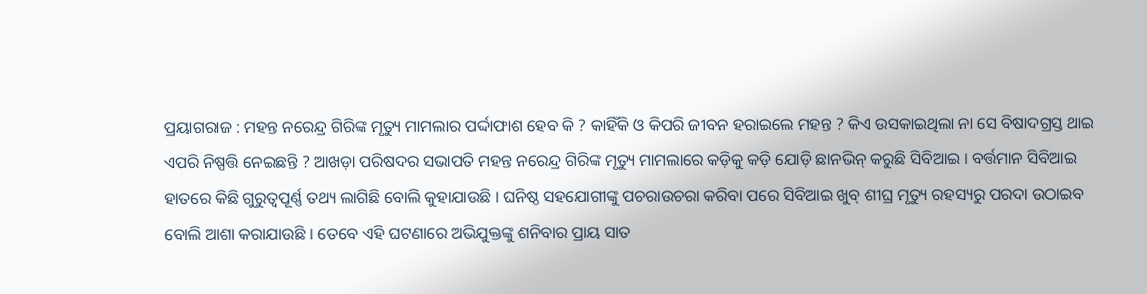ପ୍ରୟାଗରାଜ : ମହନ୍ତ ନରେନ୍ଦ୍ର ଗିରିଙ୍କ ମୃତ୍ୟୁ ମାମଲାର ପର୍ଦ୍ଦାଫାଶ ହେବ କି ? କାହିଁକି ଓ କିପରି ଜୀବନ ହରାଇଲେ ମହନ୍ତ ? କିଏ ଉସକାଇଥିଲା ନା ସେ ବିଷାଦଗ୍ରସ୍ତ ଥାଇ ଏପରି ନିଷ୍ପତ୍ତି ନେଇଛନ୍ତି ? ଆଖଡ଼ା ପରିଷଦର ସଭାପତି ମହନ୍ତ ନରେନ୍ଦ୍ର ଗିରିଙ୍କ ମୃତ୍ୟୁ ମାମଲାରେ କଡ଼ିକୁ କଡ଼ି ଯୋଡ଼ି ଛାନଭିନ୍ କରୁଛି ସିବିଆଇ । ବର୍ତ୍ତମାନ ସିବିଆଇ ହାତରେ କିଛି ଗୁରୁତ୍ୱପୂର୍ଣ୍ଣ ତଥ୍ୟ ଲାଗିଛି ବୋଲି କୁହାଯାଉଛି । ଘନିଷ୍ଠ ସହଯୋଗୀଙ୍କୁ ପଚରାଉଚରା କରିବା ପରେ ସିବିଆଇ ଖୁବ୍ ଶୀଘ୍ର ମୃତ୍ୟୁ ରହସ୍ୟରୁ ପରଦା ଉଠାଇବ ବୋଲି ଆଶା କରାଯାଉଛି । ତେବେ ଏହି ଘଟଣାରେ ଅଭିଯୁକ୍ତଙ୍କୁ ଶନିବାର ପ୍ରାୟ ସାତ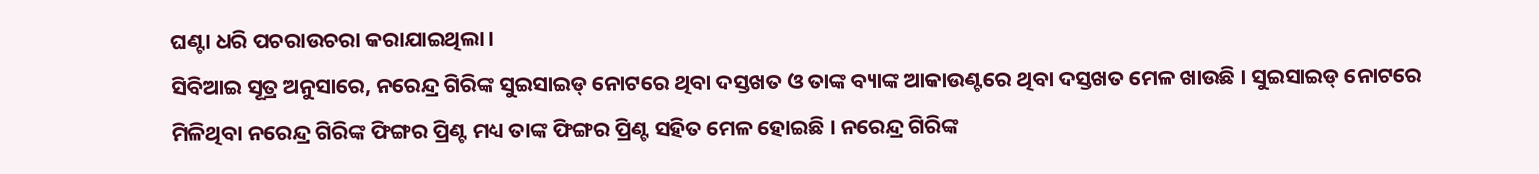ଘଣ୍ଟା ଧରି ପଚରାଉଚରା କରାଯାଇଥିଲା।
ସିବିଆଇ ସୂତ୍ର ଅନୁସାରେ, ନରେନ୍ଦ୍ର ଗିରିଙ୍କ ସୁଇସାଇଡ୍ ନୋଟରେ ଥିବା ଦସ୍ତଖତ ଓ ତାଙ୍କ ବ୍ୟାଙ୍କ ଆକାଉଣ୍ଟରେ ଥିବା ଦସ୍ତଖତ ମେଳ ଖାଉଛି । ସୁଇସାଇଡ୍ ନୋଟରେ ମିଳିଥିବା ନରେନ୍ଦ୍ର ଗିରିଙ୍କ ଫିଙ୍ଗର ପ୍ରିଣ୍ଟ ମଧ୍ୟ ତାଙ୍କ ଫିଙ୍ଗର ପ୍ରିଣ୍ଟ ସହିତ ମେଳ ହୋଇଛି । ନରେନ୍ଦ୍ର ଗିରିଙ୍କ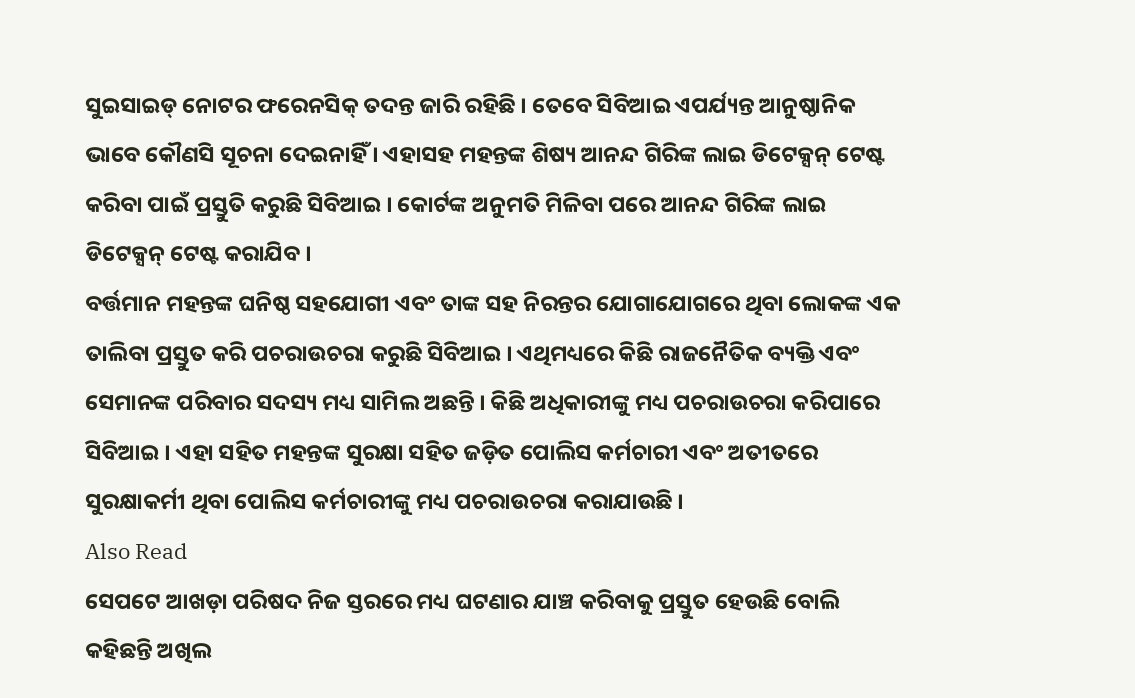ସୁଇସାଇଡ୍ ନୋଟର ଫରେନସିକ୍ ତଦନ୍ତ ଜାରି ରହିଛି । ତେବେ ସିବିଆଇ ଏପର୍ଯ୍ୟନ୍ତ ଆନୁଷ୍ଠାନିକ ଭାବେ କୌଣସି ସୂଚନା ଦେଇନାହିଁ । ଏହାସହ ମହନ୍ତଙ୍କ ଶିଷ୍ୟ ଆନନ୍ଦ ଗିରିଙ୍କ ଲାଇ ଡିଟେକ୍ସନ୍ ଟେଷ୍ଟ କରିବା ପାଇଁ ପ୍ରସ୍ତୁତି କରୁଛି ସିବିଆଇ । କୋର୍ଟଙ୍କ ଅନୁମତି ମିଳିବା ପରେ ଆନନ୍ଦ ଗିରିଙ୍କ ଲାଇ ଡିଟେକ୍ସନ୍ ଟେଷ୍ଟ କରାଯିବ ।
ବର୍ତ୍ତମାନ ମହନ୍ତଙ୍କ ଘନିଷ୍ଠ ସହଯୋଗୀ ଏବଂ ତାଙ୍କ ସହ ନିରନ୍ତର ଯୋଗାଯୋଗରେ ଥିବା ଲୋକଙ୍କ ଏକ ତାଲିବା ପ୍ରସ୍ତୁତ କରି ପଚରାଉଚରା କରୁଛି ସିବିଆଇ । ଏଥିମଧ୍ୟରେ କିଛି ରାଜନୈତିକ ବ୍ୟକ୍ତି ଏବଂ ସେମାନଙ୍କ ପରିବାର ସଦସ୍ୟ ମଧ୍ୟ ସାମିଲ ଅଛନ୍ତି । କିଛି ଅଧିକାରୀଙ୍କୁ ମଧ୍ୟ ପଚରାଉଚରା କରିପାରେ ସିବିଆଇ । ଏହା ସହିତ ମହନ୍ତଙ୍କ ସୁରକ୍ଷା ସହିତ ଜଡ଼ିତ ପୋଲିସ କର୍ମଚାରୀ ଏବଂ ଅତୀତରେ ସୁରକ୍ଷାକର୍ମୀ ଥିବା ପୋଲିସ କର୍ମଚାରୀଙ୍କୁ ମଧ୍ୟ ପଚରାଉଚରା କରାଯାଉଛି ।
Also Read
ସେପଟେ ଆଖଡ଼ା ପରିଷଦ ନିଜ ସ୍ତରରେ ମଧ୍ୟ ଘଟଣାର ଯାଞ୍ଚ କରିବାକୁ ପ୍ରସ୍ତୁତ ହେଉଛି ବୋଲି କହିଛନ୍ତି ଅଖିଲ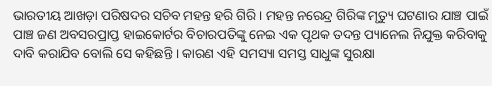ଭାରତୀୟ ଆଖଡ଼ା ପରିଷଦର ସଚିବ ମହନ୍ତ ହରି ଗିରି । ମହନ୍ତ ନରେନ୍ଦ୍ର ଗିରିଙ୍କ ମୃତ୍ୟୁ ଘଟଣାର ଯାଞ୍ଚ ପାଇଁ ପାଞ୍ଚ ଜଣ ଅବସରପ୍ରାପ୍ତ ହାଇକୋର୍ଟର ବିଚାରପତିଙ୍କୁ ନେଇ ଏକ ପୃଥକ ତଦନ୍ତ ପ୍ୟାନେଲ ନିଯୁକ୍ତ କରିବାକୁ ଦାବି କରାଯିବ ବୋଲି ସେ କହିଛନ୍ତି । କାରଣ ଏହି ସମସ୍ୟା ସମସ୍ତ ସାଧୁଙ୍କ ସୁରକ୍ଷା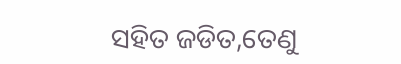ସହିତ ଜଡିତ,ତେଣୁ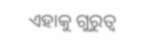ଏହାକୁ ଗୁରୁତ୍ୱ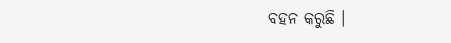ବହନ କରୁଛି ।